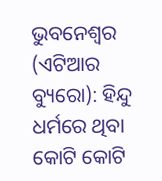ଭୁବନେଶ୍ୱର (ଏଟିଆର ବ୍ୟୁରୋ): ହିନ୍ଦୁ ଧର୍ମରେ ଥିବା କୋଟି କୋଟି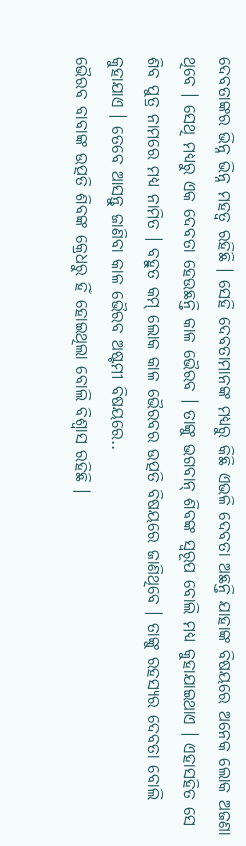ଦେବତାଙ୍କର ଭିନ୍ନ ଭିନ୍ନ ମହତ୍ୱ ରହିଛି । ସେହି ଦେବତାମାନଙ୍କ ମଧ୍ୟରୁ କିଛି ଏଭଳି ଦେବତା ଅଛନ୍ତି ଯାହାଙ୍କ ବିଷୟରେ ଅନେକ ଲୋକ ଅଜଣା ଥିବେ । ସେଥି ମଧ୍ୟରୁ ଏକ ଦେବତା ହେଉଛନ୍ତି କାଳ ଭୈରବ । ତାଙ୍କୁ ଭଗବାନ୍ ଶିବଙ୍କ ସ୍ୱରୂପ ବୋଲି ମଧ୍ୟ କୁହାଯାଇଥାଏ । ଏହାସହିତ ସେ ଶିବ ପୁତ୍ର ନାମରେ ମଧ୍ୟ ନାମିତ । ବହୁତ କମ୍ ଲୋକ କାଳ ଭୈରବର ଉତ୍ପତି ବିଷୟରେ ଜାଣିଥିବେ । ତାଙ୍କୁ ରହସ୍ୟର ଦେବତା ବୋଲି କୁହାଯାଏ । ତେବେ ଆସନ୍ତୁ ଜାଣିବା କାଳ ଭୈରବ ଅଷ୍ଟମୀ ବିଷୟରେ..
ଭୈରବ ବାବାଙ୍କ ଉତ୍ପତି ଶିବଙ୍କ କ୍ରେଧରୁ ହିଁ ହୋଇଥିଲା ବୋଲି ବିଶ୍ୱାସ ରହିଛି ।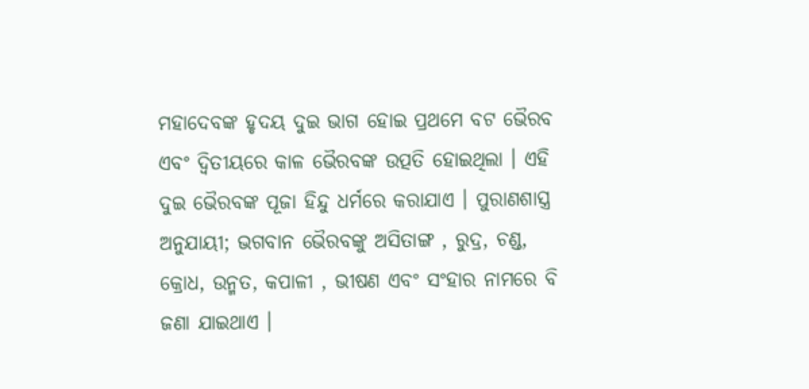ମହାଦେବଙ୍କ ହୃଦୟ ଦୁଇ ଭାଗ ହୋଇ ପ୍ରଥମେ ବଟ ଭୈରବ ଏବଂ ଦ୍ୱିତୀୟରେ କାଳ ଭୈରବଙ୍କ ଉତ୍ପତି ହୋଇଥିଲା । ଏହି ଦୁଇ ଭୈରବଙ୍କ ପୂଜା ହିନ୍ଦୁ ଧର୍ମରେ କରାଯାଏ । ପୁରାଣଶାସ୍ତ୍ର ଅନୁଯାୟୀ; ଭଗବାନ ଭୈରବଙ୍କୁ ଅସିତାଙ୍ଗ , ରୁଦ୍ର, ଚଣ୍ଡ, କ୍ରୋଧ, ଉନ୍ମତ, କପାଳୀ , ଭୀଷଣ ଏବଂ ସଂହାର ନାମରେ ବି ଜଣା ଯାଇଥାଏ ।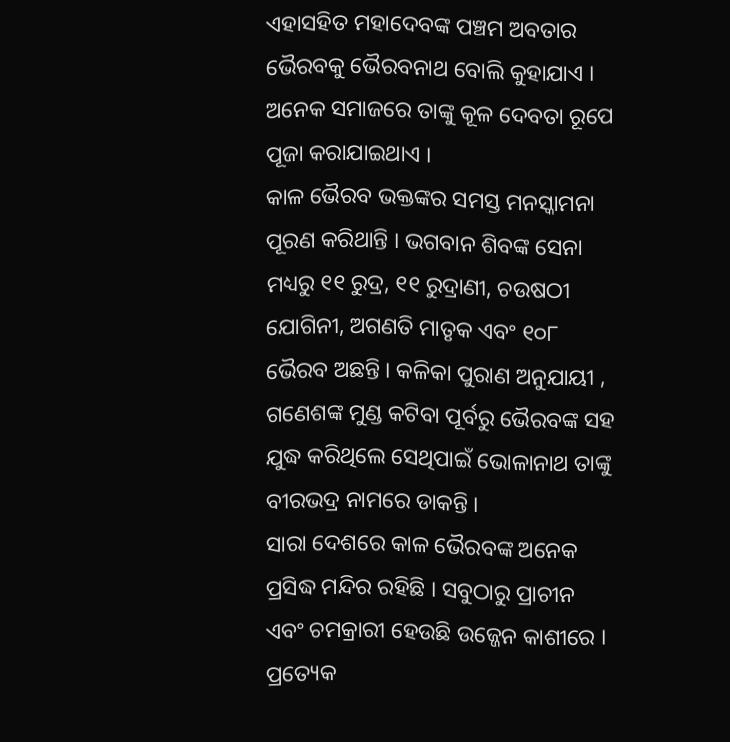ଏହାସହିତ ମହାଦେବଙ୍କ ପଞ୍ଚମ ଅବତାର ଭୈରବକୁ ଭୈରବନାଥ ବୋଲି କୁହାଯାଏ । ଅନେକ ସମାଜରେ ତାଙ୍କୁ କୂଳ ଦେବତା ରୂପେ ପୂଜା କରାଯାଇଥାଏ ।
କାଳ ଭୈରବ ଭକ୍ତଙ୍କର ସମସ୍ତ ମନସ୍କାମନା ପୂରଣ କରିଥାନ୍ତି । ଭଗବାନ ଶିବଙ୍କ ସେନା ମଧ୍ୟରୁ ୧୧ ରୁଦ୍ର, ୧୧ ରୁଦ୍ରାଣୀ, ଚଉଷଠୀ ଯୋଗିନୀ, ଅଗଣତି ମାତୃକ ଏବଂ ୧୦୮ ଭୈରବ ଅଛନ୍ତି । କଳିକା ପୁରାଣ ଅନୁଯାୟୀ , ଗଣେଶଙ୍କ ମୁଣ୍ଡ କଟିବା ପୂର୍ବରୁ ଭୈରବଙ୍କ ସହ ଯୁଦ୍ଧ କରିଥିଲେ ସେଥିପାଇଁ ଭୋଳାନାଥ ତାଙ୍କୁ ବୀରଭଦ୍ର ନାମରେ ଡାକନ୍ତି ।
ସାରା ଦେଶରେ କାଳ ଭୈରବଙ୍କ ଅନେକ ପ୍ରସିଦ୍ଧ ମନ୍ଦିର ରହିଛି । ସବୁଠାରୁ ପ୍ରାଚୀନ ଏବଂ ଚମକ୍ରାରୀ ହେଉଛି ଉଜ୍ଜେନ କାଶୀରେ । ପ୍ରତ୍ୟେକ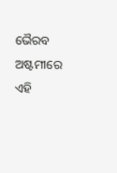ଭୈରବ ଅଷ୍ଟମୀରେ ଏହି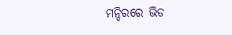ମନ୍ଦିରରେ ଭିଡ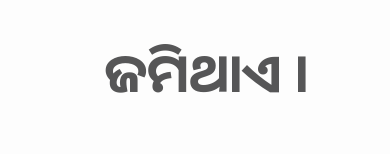ଜମିଥାଏ ।